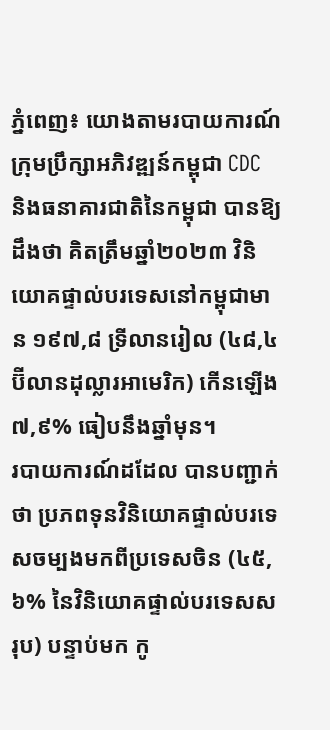ភ្នំពេញ៖ យោងតាមរបាយការណ៍ក្រុមប្រឹក្សាអភិវឌ្ឍន៍កម្ពុជា CDC និងធនាគារជាតិនៃកម្ពុជា បានឱ្យដឹងថា គិតត្រឹមឆ្នាំ២០២៣ វិនិយោគផ្ទាល់បរទេសនៅកម្ពុជាមាន ១៩៧,៨ ទ្រីលានរៀល (៤៨,៤ ប៊ីលានដុល្លារអាមេរិក) កើនឡើង ៧,៩% ធៀបនឹងឆ្នាំមុន។
របាយការណ៍ដដែល បានបញ្ជាក់ថា ប្រភពទុនវិនិយោគផ្ទាល់បរទេសចម្បងមកពីប្រទេសចិន (៤៥,៦% នៃវិនិយោគផ្ទាល់បរទេសសរុប) បន្ទាប់មក កូ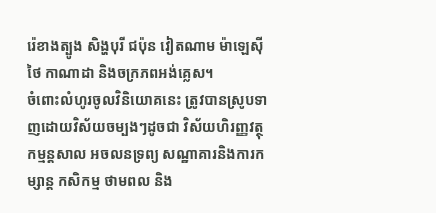រ៉េខាងត្បូង សិង្ហបុរី ជប៉ុន វៀតណាម ម៉ាឡេស៊ី ថៃ កាណាដា និងចក្រភពអង់គ្លេស។
ចំពោះលំហូរចូលវិនិយោគនេះ ត្រូវបានស្រូបទាញដោយវិស័យចម្បងៗដូចជា វិស័យហិរញ្ញវត្ថុ កម្មន្តសាល អចលនទ្រព្យ សណ្ឋាគារនិងការកម្សាន្ត កសិកម្ម ថាមពល និង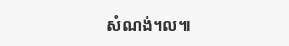សំណង់។ល៕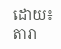ដោយ៖ តារា